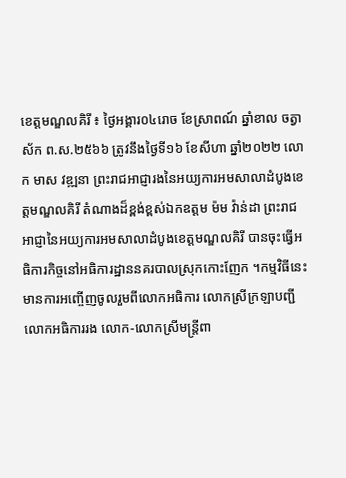ខេត្តមណ្ឌលគិរី ៖ ថ្ងៃអង្គារ០៤រោច ខែស្រាពណ៍ ឆ្នាំខាល ចត្វាស័ក ព.ស.២៥៦៦ ត្រូវនឹងថ្ងៃទី១៦ ខែសីហា ឆ្នាំ២០២២ លោក មាស វឌ្ឍនា ព្រះរាជអាជ្ញារងនៃអយ្យការអមសាលាដំបូងខេត្តមណ្ឌលគិរី តំណាងដ៏ខ្ពង់ខ្ពស់ឯកឧត្ដម ម៉ម វ៉ាន់ដា ព្រះរាជអាជ្ញានៃអយ្យការអមសាលាដំបូងខេត្តមណ្ឌលគិរី បានចុះធ្វើអធិការកិច្ចនៅអធិការដ្ឋាននគរបាលស្រុកកោះញែក ។កម្មវិធីនេះ មានការអញ្ចើញចូលរួមពីលោកអធិការ លោកស្រីក្រឡាបញ្ជី លោកអធិការរង លោក-លោកស្រីមន្រ្ដីពា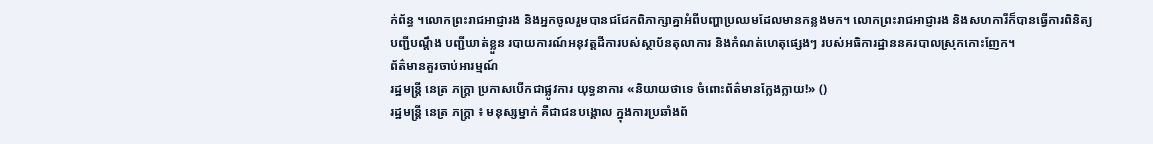ក់ព័ន្ធ ។លោកព្រះរាជអាជ្ញារង និងអ្នកចូលរួមបានជជែកពិភាក្សាគ្នាអំពីបញ្ហាប្រឈមដែលមានកន្លងមក។ លោកព្រះរាជអាជ្ញារង និងសហការីក៏បានធ្វើការពិនិត្យបញ្ជីបណ្ដឹង បញ្ជីឃាត់ខ្លួន របាយការណ៍អនុវត្តដីការបស់ស្ថាប័នតុលាការ និងកំណត់ហេតុផ្សេងៗ របស់អធិការដ្ឋាននគរបាលស្រុកកោះញែក។
ព័ត៌មានគួរចាប់អារម្មណ៍
រដ្ឋមន្ត្រី នេត្រ ភក្ត្រា ប្រកាសបើកជាផ្លូវការ យុទ្ធនាការ «និយាយថាទេ ចំពោះព័ត៌មានក្លែងក្លាយ!» ()
រដ្ឋមន្ត្រី នេត្រ ភក្ត្រា ៖ មនុស្សម្នាក់ គឺជាជនបង្គោល ក្នុងការប្រឆាំងព័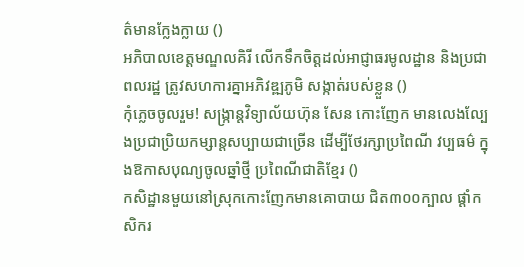ត៌មានក្លែងក្លាយ ()
អភិបាលខេត្តមណ្ឌលគិរី លើកទឹកចិត្តដល់អាជ្ញាធរមូលដ្ឋាន និងប្រជាពលរដ្ឋ ត្រូវសហការគ្នាអភិវឌ្ឍភូមិ សង្កាត់របស់ខ្លួន ()
កុំភ្លេចចូលរួម! សង្ក្រាន្តវិទ្យាល័យហ៊ុន សែន កោះញែក មានលេងល្បែងប្រជាប្រិយកម្សាន្តសប្បាយជាច្រើន ដើម្បីថែរក្សាប្រពៃណី វប្បធម៌ ក្នុងឱកាសបុណ្យចូលឆ្នាំថ្មី ប្រពៃណីជាតិខ្មែរ ()
កសិដ្ឋានមួយនៅស្រុកកោះញែកមានគោបាយ ជិត៣០០ក្បាល ផ្ដាំកសិករ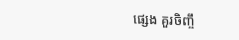ផ្សេង គួរចិញ្ចឹ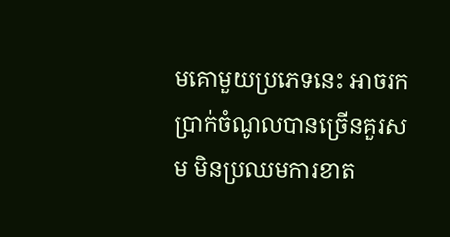មគោមួយប្រភេទនេះ អាចរកប្រាក់ចំណូលបានច្រើនគួរសម មិនប្រឈមការខាត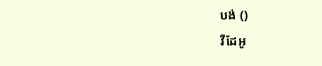បង់ ()
វីដែអូ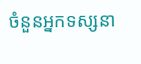ចំនួនអ្នកទស្សនា